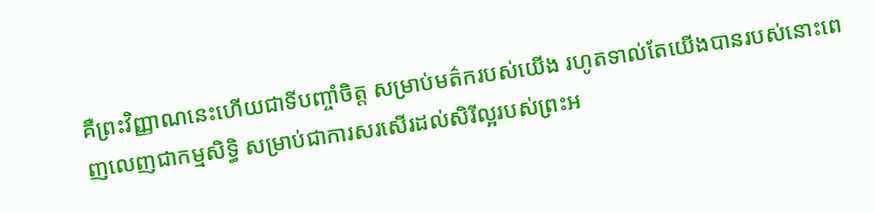គឺព្រះវិញ្ញាណនេះហើយជាទីបញ្ចាំចិត្ត សម្រាប់មត៌ករបស់យើង រហូតទាល់តែយើងបានរបស់នោះពេញលេញជាកម្មសិទ្ធិ សម្រាប់ជាការសរសើរដល់សិរីល្អរបស់ព្រះអ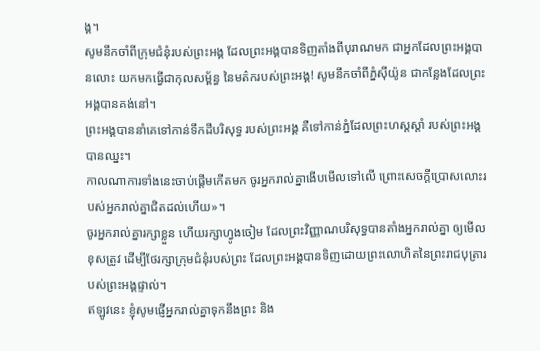ង្គ។
សូមនឹកចាំពីក្រុមជំនុំរបស់ព្រះអង្គ ដែលព្រះអង្គបានទិញតាំងពីបុរាណមក ជាអ្នកដែលព្រះអង្គបានលោះ យកមកធ្វើជាកុលសម្ព័ន្ធ នៃមត៌ករបស់ព្រះអង្គ! សូមនឹកចាំពីភ្នំស៊ីយ៉ូន ជាកន្លែងដែលព្រះអង្គបានគង់នៅ។
ព្រះអង្គបាននាំគេទៅកាន់ទឹកដីបរិសុទ្ធ របស់ព្រះអង្គ គឺទៅកាន់ភ្នំដែលព្រះហស្តស្តាំ របស់ព្រះអង្គបានឈ្នះ។
កាលណាការទាំងនេះចាប់ផ្តើមកើតមក ចូរអ្នករាល់គ្នាងើបមើលទៅលើ ព្រោះសេចក្តីប្រោសលោះរបស់អ្នករាល់គ្នាជិតដល់ហើយ»។
ចូរអ្នករាល់គ្នារក្សាខ្លួន ហើយរក្សាហ្វូងចៀម ដែលព្រះវិញ្ញាណបរិសុទ្ធបានតាំងអ្នករាល់គ្នា ឲ្យមើលខុសត្រូវ ដើម្បីថែរក្សាក្រុមជំនុំរបស់ព្រះ ដែលព្រះអង្គបានទិញដោយព្រះលោហិតនៃព្រះរាជបុត្រារបស់ព្រះអង្គផ្ទាល់។
ឥឡូវនេះ ខ្ញុំសូមផ្ញើអ្នករាល់គ្នាទុកនឹងព្រះ និង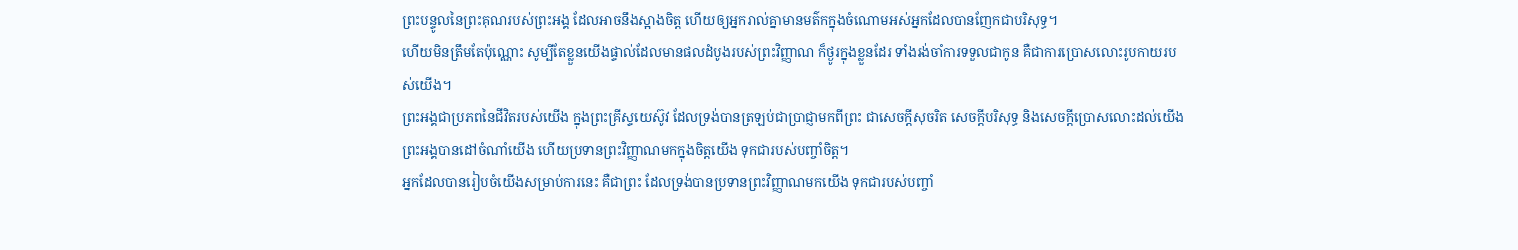ព្រះបន្ទូលនៃព្រះគុណរបស់ព្រះអង្គ ដែលអាចនឹងស្អាងចិត្ត ហើយឲ្យអ្នករាល់គ្នាមានមត៌កក្នុងចំណោមអស់អ្នកដែលបានញែកជាបរិសុទ្ធ។
ហើយមិនត្រឹមតែប៉ុណ្ណោះ សូម្បីតែខ្លួនយើងផ្ទាល់ដែលមានផលដំបូងរបស់ព្រះវិញ្ញាណ ក៏ថ្ងូរក្នុងខ្លួនដែរ ទាំងរង់ចាំការទទួលជាកូន គឺជាការប្រោសលោះរូបកាយរបស់យើង។
ព្រះអង្គជាប្រភពនៃជីវិតរបស់យើង ក្នុងព្រះគ្រីស្ទយេស៊ូវ ដែលទ្រង់បានត្រឡប់ជាប្រាជ្ញាមកពីព្រះ ជាសេចក្តីសុចរិត សេចក្តីបរិសុទ្ធ និងសេចក្តីប្រោសលោះដល់យើង
ព្រះអង្គបានដៅចំណាំយើង ហើយប្រទានព្រះវិញ្ញាណមកក្នុងចិត្តយើង ទុកជារបស់បញ្ចាំចិត្ត។
អ្នកដែលបានរៀបចំយើងសម្រាប់ការនេះ គឺជាព្រះ ដែលទ្រង់បានប្រទានព្រះវិញ្ញាណមកយើង ទុកជារបស់បញ្ចាំ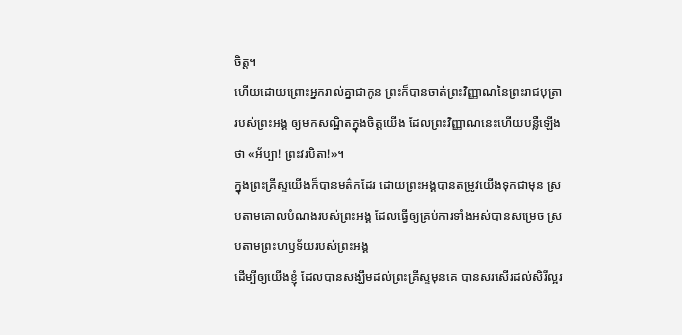ចិត្ត។
ហើយដោយព្រោះអ្នករាល់គ្នាជាកូន ព្រះក៏បានចាត់ព្រះវិញ្ញាណនៃព្រះរាជបុត្រារបស់ព្រះអង្គ ឲ្យមកសណ្ឋិតក្នុងចិត្តយើង ដែលព្រះវិញ្ញាណនេះហើយបន្លឺឡើងថា «អ័ប្បា! ព្រះវរបិតា!»។
ក្នុងព្រះគ្រីស្ទយើងក៏បានមត៌កដែរ ដោយព្រះអង្គបានតម្រូវយើងទុកជាមុន ស្របតាមគោលបំណងរបស់ព្រះអង្គ ដែលធ្វើឲ្យគ្រប់ការទាំងអស់បានសម្រេច ស្របតាមព្រះហឫទ័យរបស់ព្រះអង្គ
ដើម្បីឲ្យយើងខ្ញុំ ដែលបានសង្ឃឹមដល់ព្រះគ្រីស្ទមុនគេ បានសរសើរដល់សិរីល្អរ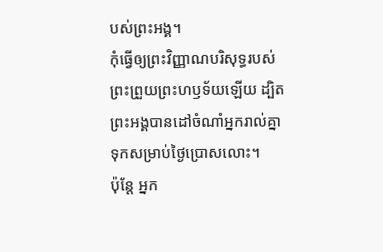បស់ព្រះអង្គ។
កុំធ្វើឲ្យព្រះវិញ្ញាណបរិសុទ្ធរបស់ព្រះព្រួយព្រះហឫទ័យឡើយ ដ្បិតព្រះអង្គបានដៅចំណាំអ្នករាល់គ្នា ទុកសម្រាប់ថ្ងៃប្រោសលោះ។
ប៉ុន្តែ អ្នក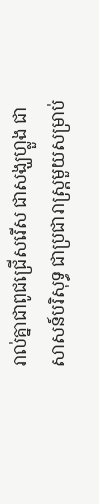រាល់គ្នាជាពូជជ្រើសរើស ជាសង្ឃហ្លួង ជាសាសន៍បរិសុទ្ធ ជាប្រជារាស្ត្រមួយសម្រាប់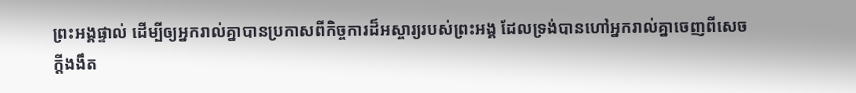ព្រះអង្គផ្ទាល់ ដើម្បីឲ្យអ្នករាល់គ្នាបានប្រកាសពីកិច្ចការដ៏អស្ចារ្យរបស់ព្រះអង្គ ដែលទ្រង់បានហៅអ្នករាល់គ្នាចេញពីសេចក្តីងងឹត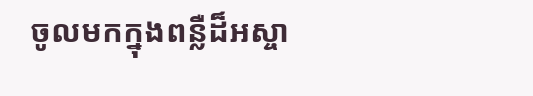ចូលមកក្នុងពន្លឺដ៏អស្ចា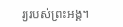រ្យរបស់ព្រះអង្គ។